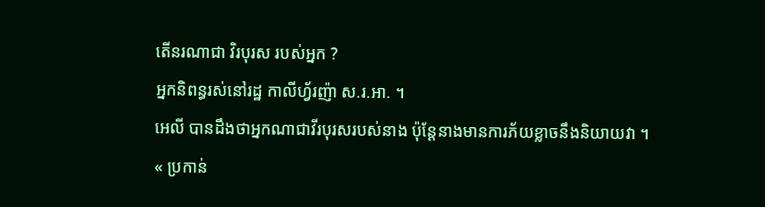តើនរណាជា វិរបុរស របស់អ្នក ?
អ្នកនិពន្ធរស់នៅរដ្ឋ កាលីហ្វ័រញ៉ា ស.រ.អា. ។
អេលី បានដឹងថាអ្នកណាជាវីរបុរសរបស់នាង ប៉ុន្តែនាងមានការភ័យខ្លាចនឹងនិយាយវា ។
« ប្រកាន់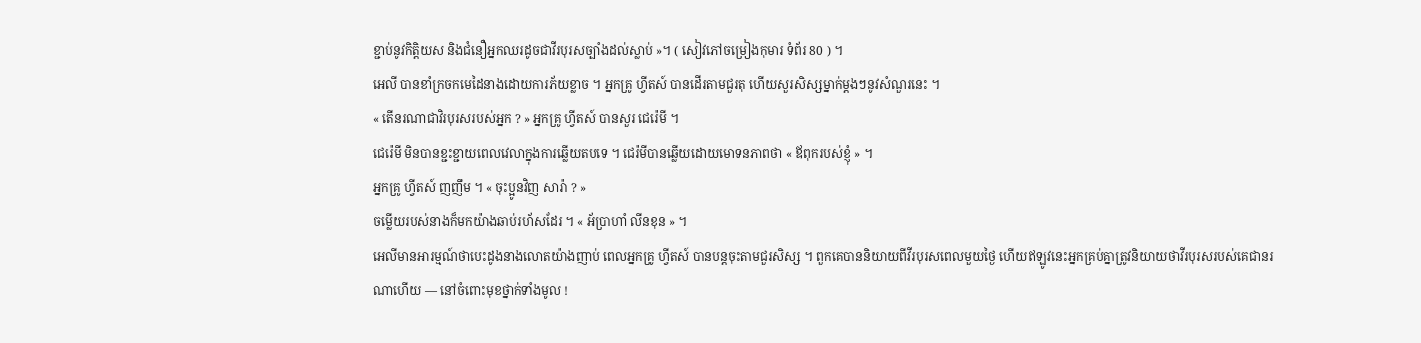ខ្ជាប់នូវកិត្តិយស និងជំនឿអ្នកឈរដូចជាវីរបុរសច្បាំងដល់ស្លាប់ »។ ( សៀវភៅចម្រៀងកុមារ ទំព័រ 80 ) ។
អេលី បានខាំក្រចកមេដៃនាងដោយការភ័យខ្លាច ។ អ្នកគ្រូ ហ្វីតស៍ បានដើរតាមជួរតុ ហើយសួរសិស្សម្នាក់ម្ដងៗនូវសំណួរនេះ ។
« តើនរណាជាវិរបុរសរបស់អ្នក ? » អ្នកគ្រូ ហ្វីតស៍ បានសួរ ជេរ៉េមី ។
ជេរ៉េមី មិនបានខ្ជះខ្ជាយពេលវេលាក្នុងការឆ្លើយតបទេ ។ ជេរ៉មីបានឆ្លើយដោយមោទនភាពថា « ឪពុករបស់ខ្ញុំ » ។
អ្នកគ្រូ ហ្វីតស៍ ញញឹម ។ « ចុះប្អូនវិញ សារ៉ា ? »
ចម្លើយរបស់នាងក៏មកយ៉ាងឆាប់រហ័សដែរ ។ « អ័ប្រាហាំ លីនខុន » ។
អេលីមានអារម្មណ៍ថាបេះដូងនាងលោតយ៉ាងញាប់ ពេលអ្នកគ្រូ ហ្វីតស៍ បានបន្តចុះតាមជួរសិស្ស ។ ពួកគេបាននិយាយពីវីរបុរសពេលមួយថ្ងៃ ហើយឥឡូវនេះអ្នកគ្រប់គ្នាត្រូវនិយាយថាវីរបុរសរបស់គេជានរណាហើយ — នៅចំពោះមុខថ្នាក់ទាំងមូល !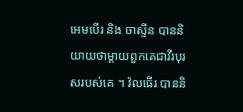អេមបើរ និង ចាស្ទីន បាននិយាយថាម្ដាយពួកគេជាវីរបុរសរបស់គេ ។ វ៉លធើរ បាននិ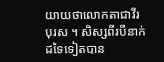យាយថាលោកតាជាវីរបុរស ។ សិស្សពីរបីនាក់ដទៃទៀតបាន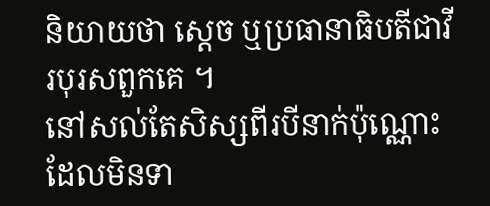និយាយថា ស្ដេច ឬប្រធានាធិបតីជាវីរបុរសពួកគេ ។
នៅសល់តែសិស្សពីរបីនាក់ប៉ុណ្ណោះដែលមិនទា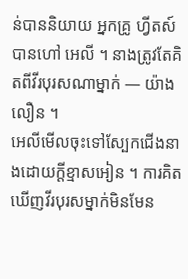ន់បាននិយាយ អ្នកគ្រូ ហ្វីតស៍ បានហៅ អេលី ។ នាងត្រូវតែគិតពីវីរបុរសណាម្នាក់ — យ៉ាងលឿន ។
អេលីមើលចុះទៅស្បែកជើងនាងដោយក្ដីខ្មាសអៀន ។ ការគិតឃើញវីរបុរសម្នាក់មិនមែន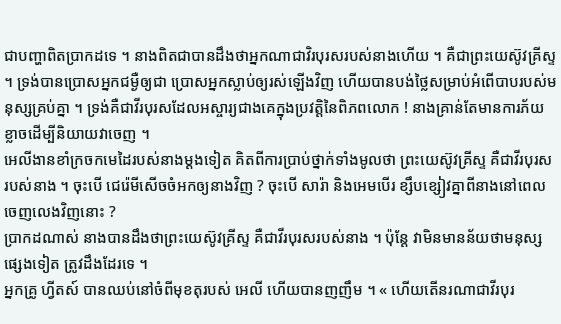ជាបញ្ហាពិតប្រាកដទេ ។ នាងពិតជាបានដឹងថាអ្នកណាជាវិរបុរសរបស់នាងហើយ ។ គឺជាព្រះយេស៊ូវគ្រីស្ទ ។ ទ្រង់បានប្រោសអ្នកជម្ងឺឲ្យជា ប្រោសអ្នកស្លាប់ឲ្យរស់ឡើងវិញ ហើយបានបង់ថ្លៃសម្រាប់អំពើបាបរបស់មនុស្សគ្រប់គ្នា ។ ទ្រង់គឺជាវីរបុរសដែលអស្ចារ្យជាងគេក្នុងប្រវត្តិនៃពិភពលោក ! នាងគ្រាន់តែមានការភ័យខ្លាចដើម្បីនិយាយវាចេញ ។
អេលីងានខាំក្រចកមេដៃរបស់នាងម្ដងទៀត គិតពីការប្រាប់ថ្នាក់ទាំងមូលថា ព្រះយេស៊ូវគ្រីស្ទ គឺជាវីរបុរសរបស់នាង ។ ចុះបើ ជេរ៉េមីសើចចំអកឲ្យនាងវិញ ? ចុះបើ សារ៉ា និងអេមបើរ ខ្សឹបខ្សៀវគ្នាពីនាងនៅពេលចេញលេងវិញនោះ ?
ប្រាកដណាស់ នាងបានដឹងថាព្រះយេស៊ូវគ្រីស្ទ គឺជាវីរបុរសរបស់នាង ។ ប៉ុន្តែ វាមិនមានន័យថាមនុស្សផ្សេងទៀត ត្រូវដឹងដែរទេ ។
អ្នកគ្រូ ហ្វីតស៍ បានឈប់នៅចំពីមុខតុរបស់ អេលី ហើយបានញញឹម ។ « ហើយតើនរណាជាវីរបុរ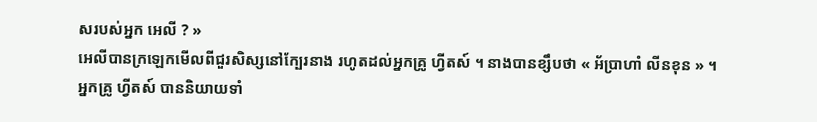សរបស់អ្នក អេលី ? »
អេលីបានក្រឡេកមើលពីជួរសិស្សនៅក្បែរនាង រហូតដល់អ្នកគ្រូ ហ្វីតស៍ ។ នាងបានខ្សឹបថា « អ័ប្រាហាំ លីនខុន » ។
អ្នកគ្រូ ហ្វីតស៍ បាននិយាយទាំ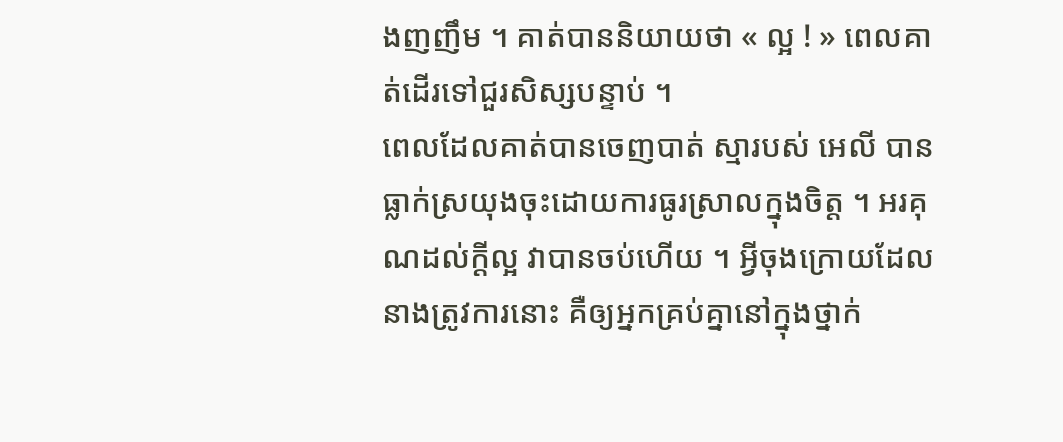ងញញឹម ។ គាត់បាននិយាយថា « ល្អ ! » ពេលគាត់ដើរទៅជួរសិស្សបន្ទាប់ ។
ពេលដែលគាត់បានចេញបាត់ ស្មារបស់ អេលី បានធ្លាក់ស្រយុងចុះដោយការធូរស្រាលក្នុងចិត្ត ។ អរគុណដល់ក្ដីល្អ វាបានចប់ហើយ ។ អ្វីចុងក្រោយដែលនាងត្រូវការនោះ គឺឲ្យអ្នកគ្រប់គ្នានៅក្នុងថ្នាក់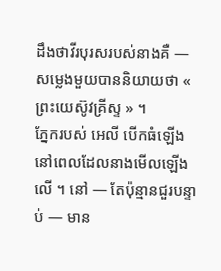ដឹងថាវីរបុរសរបស់នាងគឺ —
សម្លេងមួយបាននិយាយថា « ព្រះយេស៊ូវគ្រីស្ទ » ។
ភ្នែករបស់ អេលី បើកធំឡើងនៅពេលដែលនាងមើលឡើងលើ ។ នៅ — តែប៉ុន្មានជួរបន្ទាប់ — មាន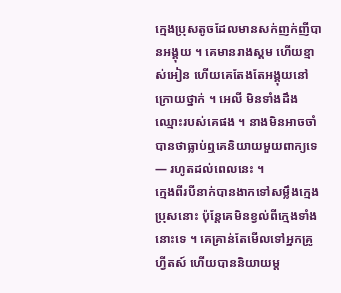ក្មេងប្រុសតូចដែលមានសក់ញក់ញីបានអង្គុយ ។ គេមានរាងស្គម ហើយខ្មាស់អៀន ហើយគេតែងតែអង្គុយនៅក្រោយថ្នាក់ ។ អេលី មិនទាំងដឹងឈ្មោះរបស់គេផង ។ នាងមិនអាចចាំបានថាធ្លាប់ឮគេនិយាយមួយពាក្យទេ — រហូតដល់ពេលនេះ ។
ក្មេងពីរបីនាក់បានងាកទៅសម្លឹងក្មេងប្រុសនោះ ប៉ុន្តែគេមិនខ្វល់ពីក្មេងទាំងនោះទេ ។ គេគ្រាន់តែមើលទៅអ្នកគ្រូ ហ្វីតស៍ ហើយបាននិយាយម្ដ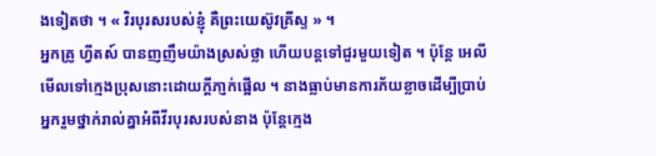ងទៀតថា ។ « វិរបុរសរបស់ខ្ញុំ គឺព្រះយេស៊ូវគ្រីស្ទ » ។
អ្នកគ្រូ ហ្វីតស៍ បានញញឹមយ៉ាងស្រស់ថ្លា ហើយបន្តទៅជួរមួយទៀត ។ ប៉ុន្តែ អេលីមើលទៅក្មេងប្រុសនោះដោយក្ដីភា្ញក់ផ្អើល ។ នាងធ្លាប់មានការភ័យខ្លាចដើម្បីប្រាប់អ្នករួមថ្នាក់រាល់គ្នាអំពីវីរបុរសរបស់នាង ប៉ុន្តែក្មេង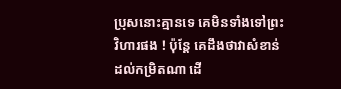ប្រុសនោះគ្មានទេ គេមិនទាំងទៅព្រះវិហារផង ! ប៉ុន្តែ គេដឹងថាវាសំខាន់ដល់កម្រិតណា ដើ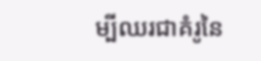ម្បីឈរជាគំរូនៃ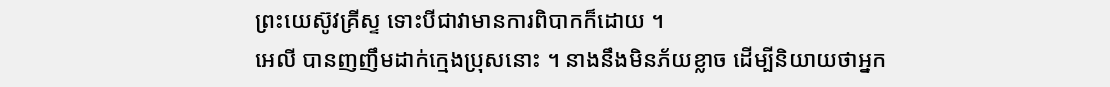ព្រះយេស៊ូវគ្រីស្ទ ទោះបីជាវាមានការពិបាកក៏ដោយ ។
អេលី បានញញឹមដាក់ក្មេងប្រុសនោះ ។ នាងនឹងមិនភ័យខ្លាច ដើម្បីនិយាយថាអ្នក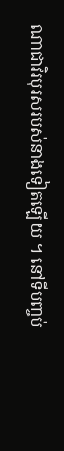ណាជាវិរបុរសរបស់នាងទៀតឡើយ ។ នៅទីបញ្ចប់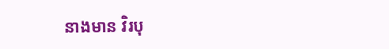នាងមាន វិរបុ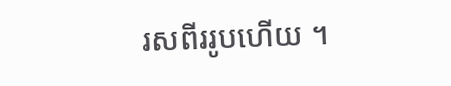រសពីររូបហើយ ។